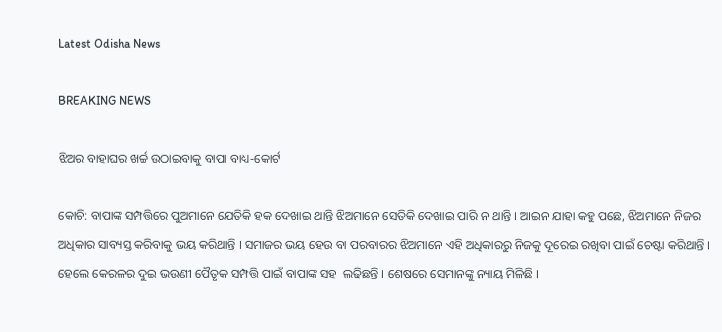Latest Odisha News

BREAKING NEWS

ଝିଅର ବାହାଘର ଖର୍ଚ୍ଚ ଉଠାଇବାକୁ ବାପା ବାଧ୍ୟ-କୋର୍ଟ

କୋଚି: ବାପାଙ୍କ ସମ୍ପତ୍ତିରେ ପୁଅମାନେ ଯେତିକି ହକ ଦେଖାଇ ଥାନ୍ତି ଝିଅମାନେ ସେତିକି ଦେଖାଇ ପାରି ନ ଥାନ୍ତି । ଆଇନ ଯାହା କହୁ ପଛେ, ଝିଅମାନେ ନିଜର ଅଧିକାର ସାବ୍ୟସ୍ତ କରିବାକୁ ଭୟ କରିଥାନ୍ତି । ସମାଜର ଭୟ ହେଉ ବା ପରବାରର ଝିଅମାନେ ଏହି ଅଧିକାରରୁ ନିଜକୁ ଦୂରେଇ ରଖିବା ପାଇଁ ଚେଷ୍ଟା କରିଥାନ୍ତି । ହେଲେ କେରଳର ଦୁଇ ଭଉଣୀ ପୈତୃକ ସମ୍ପତ୍ତି ପାଇଁ ବାପାଙ୍କ ସହ  ଲଢିଛନ୍ତି । ଶେଷରେ ସେମାନଙ୍କୁ ନ୍ୟାୟ ମିଳିଛି ।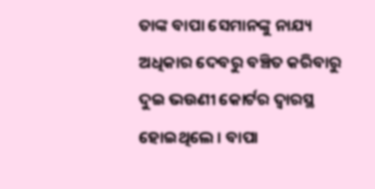ତାଙ୍କ ବାପା ସେମାନଙ୍କୁ ନାଯ୍ୟ ଅଧିକାର ଦେବରୁ ବଞ୍ଚିତ କରିବାରୁ ଦୁଇ ଭଉଣୀ କୋର୍ଟର ଦ୍ୱାରସ୍ଥ ହୋଇଥିଲେ । ବାପା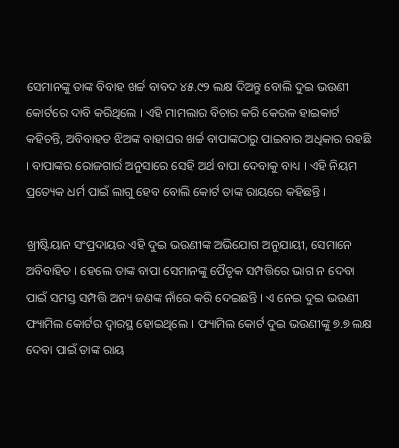ସେମାନଙ୍କୁ ତାଙ୍କ ବିବାହ ଖର୍ଚ୍ଚ ବାବଦ ୪୫.୯୨ ଲକ୍ଷ ଦିଅନ୍ତୁ ବୋଲି ଦୁଇ ଭଉଣୀ କୋର୍ଟରେ ଦାବି କରିଥିଲେ । ଏହି ମାମଲାର ବିଚାର କରି କେରଳ ହାଇକାର୍ଟ କହିଚନ୍ତି, ଅବିବାହତ ଝିଅଙ୍କ ବାହାଘର ଖର୍ଚ୍ଚ ବାପାଙ୍କଠାରୁ ପାଇବାର ଅଧିକାର ରହଛି । ବାପାଙ୍କର ରୋଜଗାର୍ର ଅନୁସାରେ ସେହି ଅର୍ଥ ବାପା ଦେବାକୁ ବାଧ୍ୟ । ଏହି ନିୟମ ପ୍ରତ୍ୟେକ ଧର୍ମ ପାଇଁ ଲାଗୁ ହେବ ବୋଲି କୋର୍ଟ ତାଙ୍କ ରାୟରେ କହିଛନ୍ତି ।

ଖ୍ରୀଷ୍ଟିୟାନ ସଂପ୍ରଦାୟର ଏହି ଦୁଇ ଭଉଣୀଙ୍କ ଅଭିଯୋଗ ଅନୁଯାୟୀ, ସେମାନେ ଅବିବାହିତ । ହେଲେ ତାଙ୍କ ବାପା ସେମାନଙ୍କୁ ପୈତୃକ ସମ୍ପତ୍ତିରେ ଭାଗ ନ ଦେବା ପାଇଁ ସମସ୍ତ ସମ୍ପତ୍ତି ଅନ୍ୟ ଜଣଙ୍କ ନାଁରେ କରି ଦେଇଛନ୍ତି । ଏ ନେଇ ଦୁଇ ଭଉଣୀ ଫ୍ୟାମିଲ କୋର୍ଟର ଦ୍ୱାରସ୍ଥ ହୋଇଥିଲେ । ଫ୍ୟାମିଲ କୋର୍ଟ ଦୁଇ ଭଉଣୀଙ୍କୁ ୭.୭ ଲକ୍ଷ ଦେବା ପାଇଁ ତାଙ୍କ ରାୟ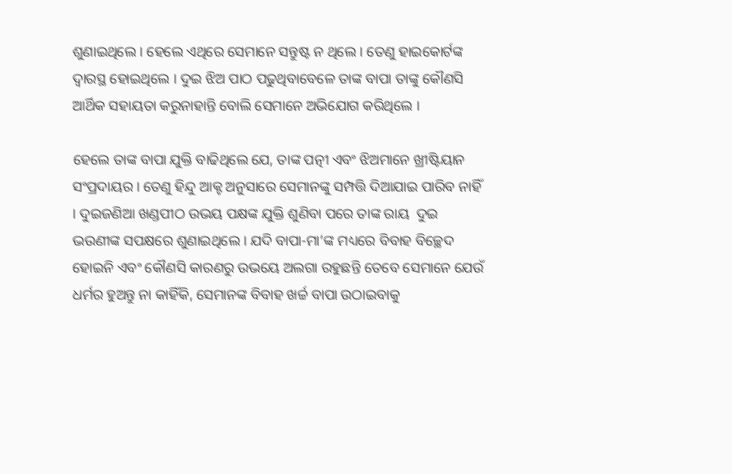ଶୁଣାଇଥିଲେ । ହେଲେ ଏଥିରେ ସେମାନେ ସନ୍ତୁଷ୍ଟ ନ ଥିଲେ । ତେଣୁ ହାଇକୋର୍ଟଙ୍କ ଦ୍ୱାରସ୍ଥ ହୋଇଥିଲେ । ଦୁଇ ଝିଅ ପାଠ ପଢୁଥିବାବେଳେ ତାଙ୍କ ବାପା ତାଙ୍କୁ କୌଣସି ଆର୍ଥିକ ସହାୟତା କରୁନାହାନ୍ତି ବୋଲି ସେମାନେ ଅଭିଯୋଗ କରିଥିଲେ ।

ହେଲେ ତାଙ୍କ ବାପା ଯୁକ୍ତି ବାଢିଥିଲେ ଯେ, ତାଙ୍କ ପତ୍ନୀ ଏବଂ ଝିଅମାନେ ଖ୍ରୀଷ୍ଟିୟାନ ସଂପ୍ରଦାୟର । ତେଣୁ ହିନ୍ଦୁ ଆକ୍ଟ ଅନୁସାରେ ସେମାନଙ୍କୁ ସମ୍ପତ୍ତି ଦିଆଯାଇ ପାରିବ ନାହିଁ । ଦୁଇଜଣିଆ ଖଣ୍ଡପୀଠ ଉଭୟ ପକ୍ଷଙ୍କ ଯୁକ୍ତି ଶୁଣିବା ପରେ ତାଙ୍କ ରାୟ  ଦୁଇ ଭଉଣୀଙ୍କ ସପକ୍ଷରେ ଶୁଣାଇଥିଲେ । ଯଦି ବାପା-ମା’ଙ୍କ ମଧ୍ୟରେ ବିବାହ ବିଚ୍ଛେଦ ହୋଇନି ଏବଂ କୌଣସି କାରଣରୁ ଉଭୟେ ଅଲଗା ରହୁଛନ୍ତି ତେବେ ସେମାନେ ଯେଉଁ ଧର୍ମର ହୁଅନ୍ତୁ ନା କାହିଁକି, ସେମାନଙ୍କ ବିବାହ ଖର୍ଚ୍ଚ ବାପା ଉଠାଇବାକୁ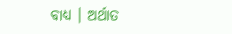ବାଧ୍ୟ । ଅର୍ଥାତ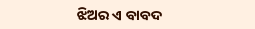ଝିଅର ଏ ବାବଦ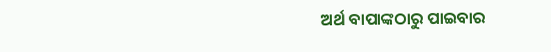ଅର୍ଥ ବାପାଙ୍କଠାରୁ ପାଇବାର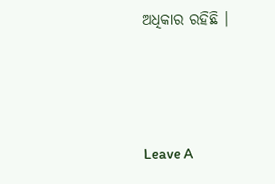ଅଧିକାର ରହିଛି ।



Leave A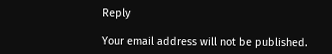Reply

Your email address will not be published.